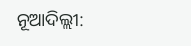ନୂଆଦିଲ୍ଲୀ: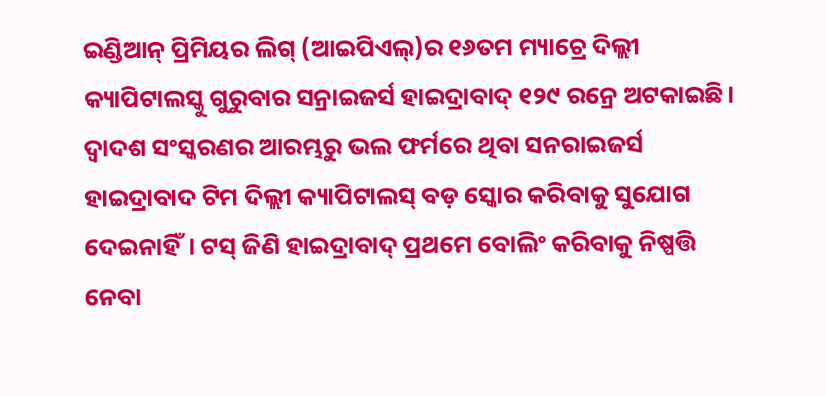ଇଣ୍ଡିଆନ୍ ପ୍ରିମିୟର ଲିଗ୍ (ଆଇପିଏଲ୍)ର ୧୬ତମ ମ୍ୟାଚ୍ରେ ଦିଲ୍ଲୀ କ୍ୟାପିଟାଲସ୍କୁ ଗୁରୁବାର ସନ୍ରାଇଜର୍ସ ହାଇଦ୍ରାବାଦ୍ ୧୨୯ ରନ୍ରେ ଅଟକାଇଛି। ଦ୍ୱାଦଶ ସଂସ୍କରଣର ଆରମ୍ଭରୁ ଭଲ ଫର୍ମରେ ଥିବା ସନରାଇଜର୍ସ ହାଇଦ୍ରାବାଦ ଟିମ ଦିଲ୍ଲୀ କ୍ୟାପିଟାଲସ୍ ବଡ଼ ସ୍କୋର କରିବାକୁ ସୁଯୋଗ ଦେଇନାହିଁ। ଟସ୍ ଜିଣି ହାଇଦ୍ରାବାଦ୍ ପ୍ରଥମେ ବୋଲିଂ କରିବାକୁ ନିଷ୍ପତ୍ତି ନେବା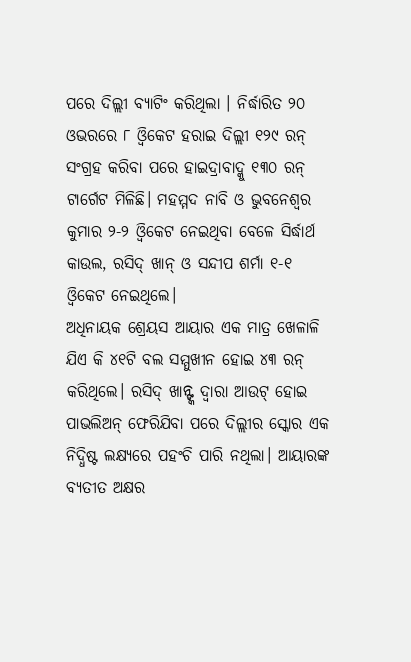ପରେ ଦିଲ୍ଲୀ ବ୍ୟାଟିଂ କରିଥିଲା । ନିର୍ଦ୍ଧାରିତ ୨୦ ଓଭରରେ ୮ ଓ୍ଵିକେଟ ହରାଇ ଦିଲ୍ଲୀ ୧୨୯ ରନ୍ ସଂଗ୍ରହ କରିବା ପରେ ହାଇଦ୍ରାବାଦ୍କୁ ୧୩୦ ରନ୍ ଟାର୍ଗେଟ ମିଳିଛି। ମହମ୍ମଦ ନାବି ଓ ଭୁବନେଶ୍ୱର କୁମାର ୨-୨ ଓ୍ଵିକେଟ ନେଇଥିବା ବେଳେ ସିର୍ଦ୍ଧାର୍ଥ କାଉଲ, ରସିଦ୍ ଖାନ୍ ଓ ସନ୍ଦୀପ ଶର୍ମା ୧-୧ ଓ୍ଵିକେଟ ନେଇଥିଲେ।
ଅଧିନାୟକ ଶ୍ରେୟସ ଆୟାର ଏକ ମାତ୍ର ଖେଳାଳି ଯିଏ କି ୪୧ଟି ବଲ ସମ୍ମୁଖୀନ ହୋଇ ୪୩ ରନ୍ କରିଥିଲେ। ରସିଦ୍ ଖାନ୍ଙ୍କ ଦ୍ୱାରା ଆଉଟ୍ ହୋଇ ପାଭଲିଅନ୍ ଫେରିଯିବା ପରେ ଦିଲ୍ଲୀର ସ୍କୋର ଏକ ନିଦ୍ଧିଷ୍ଟ ଲକ୍ଷ୍ୟରେ ପହଂଚି ପାରି ନଥିଲା। ଆୟାରଙ୍କ ବ୍ୟତୀତ ଅକ୍ଷର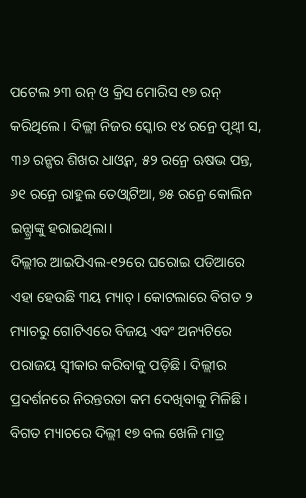ପଟେଲ ୨୩ ରନ୍ ଓ କ୍ରିସ ମୋରିସ ୧୭ ରନ୍ କରିଥିଲେ। ଦିଲ୍ଲୀ ନିଜର ସ୍କୋର ୧୪ ରନ୍ରେ ପୃଥ୍ଵୀ ସ, ୩୬ ରନ୍ଷର ଶିଖର ଧାଓ୍ଵନ, ୫୨ ରନ୍ରେ ଋଷଭ ପନ୍ତ, ୬୧ ରନ୍ରେ ରାହୁଲ ତେଓ୍ଵାଟିଆ, ୭୫ ରନ୍ରେ କୋଲିନ ଇନ୍ଗ୍ରାଙ୍କୁ ହରାଇଥିଲା।
ଦିଲ୍ଲୀର ଆଇପିଏଲ-୧୨ରେ ଘରୋଇ ପଡିଆରେ ଏହା ହେଉଛି ୩ୟ ମ୍ୟାଚ୍। କୋଟଲାରେ ବିଗତ ୨ ମ୍ୟାଚରୁ ଗୋଟିଏରେ ବିଜୟ ଏବଂ ଅନ୍ୟଟିରେ ପରାଜୟ ସ୍ୱୀକାର କରିବାକୁ ପଡ଼ିଛି। ଦିଲ୍ଲୀର ପ୍ରଦର୍ଶନରେ ନିରନ୍ତରତା କମ ଦେଖିବାକୁ ମିଳିଛି। ବିଗତ ମ୍ୟାଚରେ ଦିଲ୍ଲୀ ୧୭ ବଲ ଖେଳି ମାତ୍ର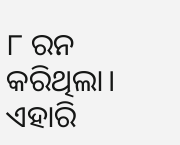୮ ରନ କରିଥିଲା। ଏହାରି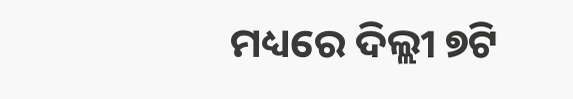ମଧ୍ୟରେ ଦିଲ୍ଲୀ ୭ଟି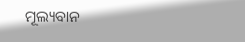ମୂଲ୍ୟବାନ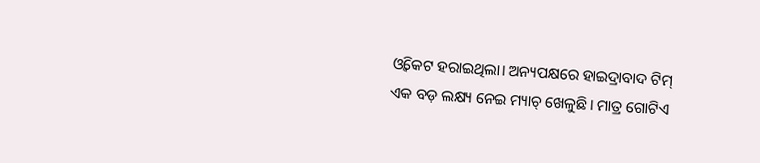ଓ୍ଵିକେଟ ହରାଇଥିଲା। ଅନ୍ୟପକ୍ଷରେ ହାଇଦ୍ରାବାଦ ଟିମ୍ ଏକ ବଡ଼ ଲକ୍ଷ୍ୟ ନେଇ ମ୍ୟାଚ୍ ଖେଳୁଛି। ମାତ୍ର ଗୋଟିଏ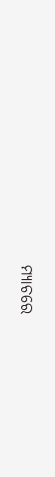ମ୍ୟାଚରେ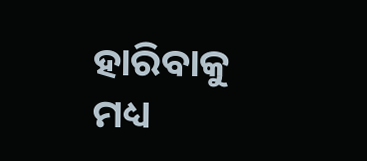ହାରିବାକୁ ମଧ୍ୟ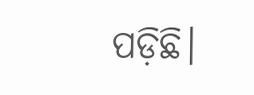ପଡ଼ିଛି।